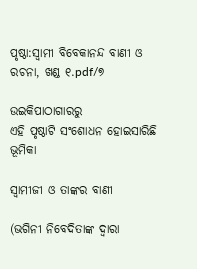ପୃଷ୍ଠା:ସ୍ୱାମୀ ବିବେକାନନ୍ଦ ବାଣୀ ଓ ରଚନା, ଖଣ୍ଡ ୧.pdf/୭

ଉଇକିପାଠାଗାର‌ରୁ
ଏହି ପୃଷ୍ଠାଟି ସଂଶୋଧନ ହୋଇସାରିଛି
ଭୂମିକା

ସ୍ୱାମୀଜୀ ଓ ତାଙ୍କର ବାଣୀ

(ଭଗିନୀ ନିବେଦିତାଙ୍କ ଦ୍ବାରା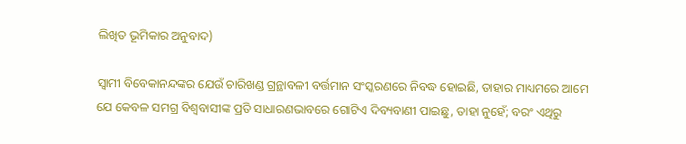ଲିଖିତ ଭୂମିକାର ଅନୁବାଦ)

ସ୍ୱାମୀ ବିବେକାନନ୍ଦଙ୍କର ଯେଉଁ ଚାରିଖଣ୍ଡ ଗ୍ରନ୍ଥାବଳୀ ବର୍ତ୍ତମାନ ସଂସ୍କରଣରେ ନିବଦ୍ଧ ହୋଇଛି, ତାହାର ମାଧ୍ୟମରେ ଆମେ ଯେ କେବଳ ସମଗ୍ର ବିଶ୍ୱବାସୀଙ୍କ ପ୍ରତି ସାଧାରଣଭାବରେ ଗୋଟିଏ ଦିବ୍ୟବାଣୀ ପାଇଛୁ, ତାହା ନୁହେଁ; ବରଂ ଏଥିରୁ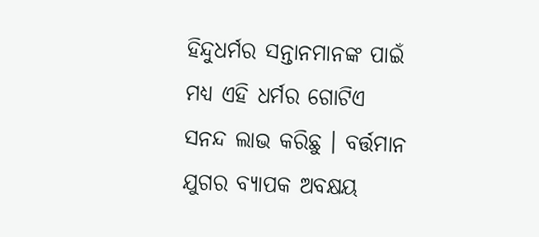ହିନ୍ଦୁଧର୍ମର ସନ୍ତାନମାନଙ୍କ ପାଇଁ ମଧ୍ୟ ଏହି ଧର୍ମର ଗୋଟିଏ ସନନ୍ଦ ଲାଭ କରିଛୁ । ବର୍ତ୍ତମାନ ଯୁଗର ବ୍ୟାପକ ଅବକ୍ଷୟ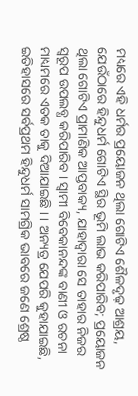ମଧ୍ୟରେ ଏହି ଧର୍ମର ପ୍ରୟୋଜନ ଥିଲା ଗୋଟିଏ ଶୈଳଦୃଢ଼ ଆଶ୍ରୟ, ଯେଉଁଠାରେ ହିନ୍ଦୁଧର୍ମ ଗୋଟିଏ ସ୍ଥିର ଭୂମି ଲାଭ କରିପାରିବ; ପ୍ରୟୋଜନ ଥିଲା ଗୋଟିଏ ପ୍ରାମାଣିକ ଆପ୍ତବାକ୍ୟ, ଯାହାଦ୍ୱାରା ସେ ତାହାର ନିଜର ସ୍ବରୂପ ଉପଲବ୍ଧ କରିପାରିବ । ସ୍ବାମୀ ବିବେକାନନ୍ଦଙ୍କ ବାଣୀ ଓ ରଚନା ମାଧ୍ୟମରେ ଏତକ ତାକୁ ଦିଆଯାଇଛି । । ଅନ୍ୟତ୍ର ଯେପରି କୁହାଯାଇଛି, ଇତିହାସରେ ସର୍ବପ୍ରଥମ ହିନ୍ଦୁଧର୍ମ ସାମଗ୍ରିକ ଭାବରେ ଜଣେ ଶ୍ରେଷ୍ଠ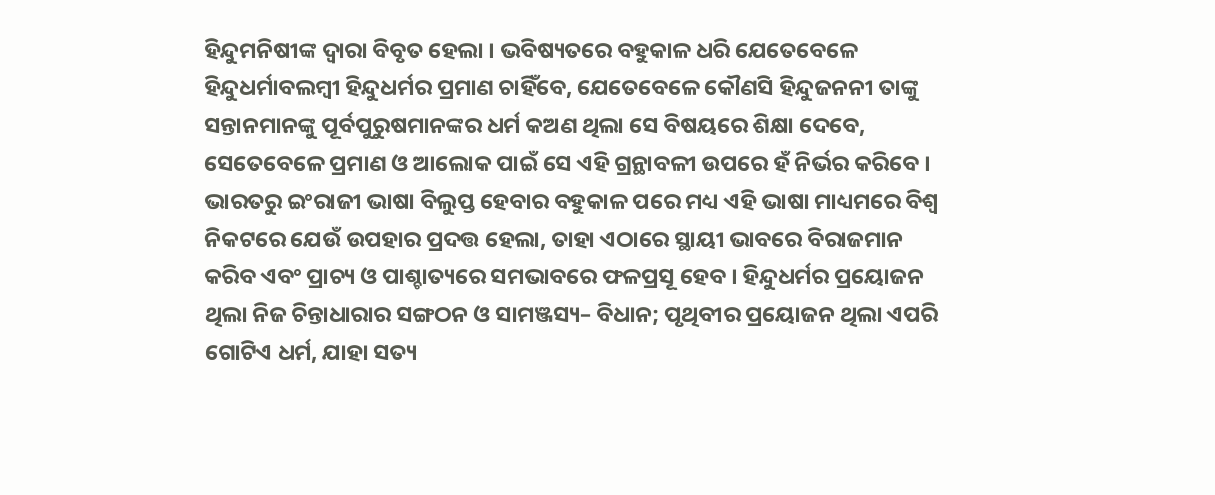ହିନ୍ଦୁମନିଷୀଙ୍କ ଦ୍ବାରା ବିବୃତ ହେଲା । ଭବିଷ୍ୟତରେ ବହୁକାଳ ଧରି ଯେତେବେଳେ ହିନ୍ଦୁଧର୍ମାବଲମ୍ବୀ ହିନ୍ଦୁଧର୍ମର ପ୍ରମାଣ ଚାହିଁବେ, ଯେତେବେଳେ କୌଣସି ହିନ୍ଦୁଜନନୀ ତାଙ୍କୁ ସନ୍ତାନମାନଙ୍କୁ ପୂର୍ବପୁରୁଷମାନଙ୍କର ଧର୍ମ କଅଣ ଥିଲା ସେ ବିଷୟରେ ଶିକ୍ଷା ଦେବେ, ସେତେବେଳେ ପ୍ରମାଣ ଓ ଆଲୋକ ପାଇଁ ସେ ଏହି ଗ୍ରନ୍ଥାବଳୀ ଉପରେ ହଁ ନିର୍ଭର କରିବେ । ଭାରତରୁ ଇଂରାଜୀ ଭାଷା ବିଲୁପ୍ତ ହେବାର ବହୁକାଳ ପରେ ମଧ୍ୟ ଏହି ଭାଷା ମାଧ୍ୟମରେ ବିଶ୍ୱ ନିକଟରେ ଯେଉଁ ଉପହାର ପ୍ରଦତ୍ତ ହେଲା, ତାହା ଏଠାରେ ସ୍ଥାୟୀ ଭାବରେ ବିରାଜମାନ କରିବ ଏବଂ ପ୍ରାଚ୍ୟ ଓ ପାଶ୍ଚାତ୍ୟରେ ସମଭାବରେ ଫଳପ୍ରସୂ ହେବ । ହିନ୍ଦୁଧର୍ମର ପ୍ରୟୋଜନ ଥିଲା ନିଜ ଚିନ୍ତାଧାରାର ସଙ୍ଗଠନ ଓ ସାମଞ୍ଜସ୍ୟ– ବିଧାନ; ପୃଥିବୀର ପ୍ରୟୋଜନ ଥିଲା ଏପରି ଗୋଟିଏ ଧର୍ମ, ଯାହା ସତ୍ୟ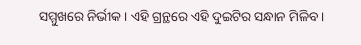ସମ୍ମୁଖରେ ନିର୍ଭୀକ । ଏହି ଗ୍ରନ୍ଥରେ ଏହି ଦୁଇଟିର ସନ୍ଧାନ ମିଳିବ ।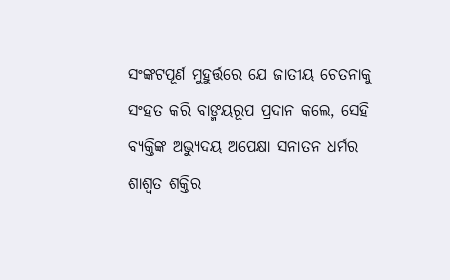ସଂଙ୍କଟପୂର୍ଣ ମୁହୁର୍ତ୍ତରେ ଯେ ଜାତୀୟ ଚେତନାକୁ ସଂହତ କରି ବାଙ୍ମୟରୂପ ପ୍ରଦାନ କଲେ, ସେହି ବ୍ୟକ୍ତିଙ୍କ ଅଭ୍ୟୁଦୟ ଅପେକ୍ଷା ସନାତନ ଧର୍ମର ଶାଶ୍ବତ ଶକ୍ତିର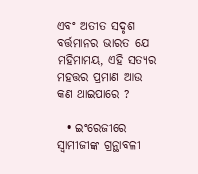ଏବଂ ଅତୀତ ସଦୃଶ ବର୍ତ୍ତମାନର ଭାରତ ଯେ ମହିମାମୟ, ଏହି ସତ୍ୟର ମହତ୍ତର ପ୍ରମାଣ ଆଉ କଣ ଥାଇପାରେ ?

  • ଇଂରେଜୀରେ ସ୍ବାମୀଜୀଙ୍କ ଗ୍ରନ୍ଥାବଳୀ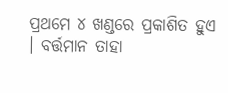ପ୍ରଥମେ ୪ ଖଣ୍ଡରେ ପ୍ରକାଶିତ ହୁଏ । ବର୍ତ୍ତମାନ ତାହା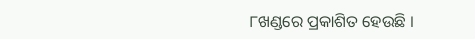୮ଖଣ୍ଡରେ ପ୍ରକାଶିତ ହେଉଛି ।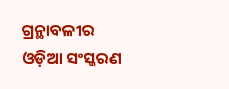ଗ୍ରନ୍ଥାବଳୀର ଓଡ଼ିଆ ସଂସ୍କରଣ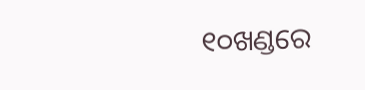୧୦ଖଣ୍ଡରେ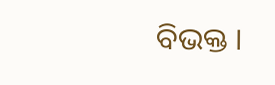ବିଭକ୍ତ ।